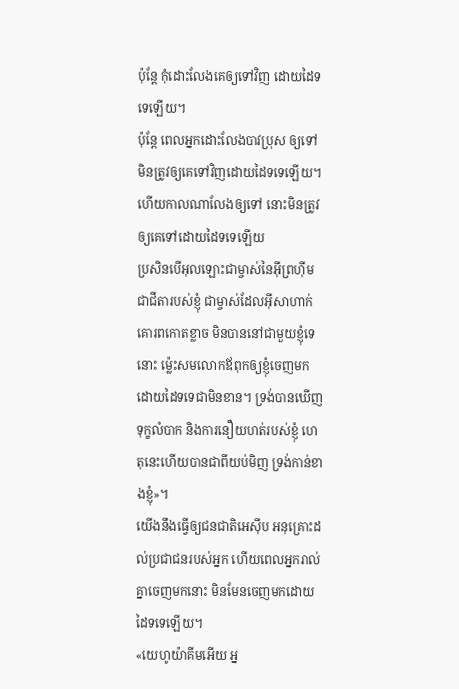ប៉ុន្តែ កុំដោះលែងគេឲ្យទៅវិញ ដោយដៃទទេឡើយ។
ប៉ុន្តែ ពេលអ្នកដោះលែងបាវប្រុស ឲ្យទៅ មិនត្រូវឲ្យគេទៅវិញដោយដៃទទេឡើយ។
ហើយកាលណាលែងឲ្យទៅ នោះមិនត្រូវឲ្យគេទៅដោយដៃទទេឡើយ
ប្រសិនបើអុលឡោះជាម្ចាស់នៃអ៊ីព្រហ៊ីម ជាជីតារបស់ខ្ញុំ ជាម្ចាស់ដែលអ៊ីសាហាក់គោរពកោតខ្លាច មិនបាននៅជាមួយខ្ញុំទេនោះ ម៉្លេះសមលោកឪពុកឲ្យខ្ញុំចេញមកដោយដៃទទេជាមិនខាន។ ទ្រង់បានឃើញទុក្ខលំបាក និងការនឿយហត់របស់ខ្ញុំ ហេតុនេះហើយបានជាពីយប់មិញ ទ្រង់កាន់ខាងខ្ញុំ»។
យើងនឹងធ្វើឲ្យជនជាតិអេស៊ីប អនុគ្រោះដល់ប្រជាជនរបស់អ្នក ហើយពេលអ្នករាល់គ្នាចេញមកនោះ មិនមែនចេញមកដោយដៃទទេឡើយ។
«យេហូយ៉ាគីមអើយ អ្ន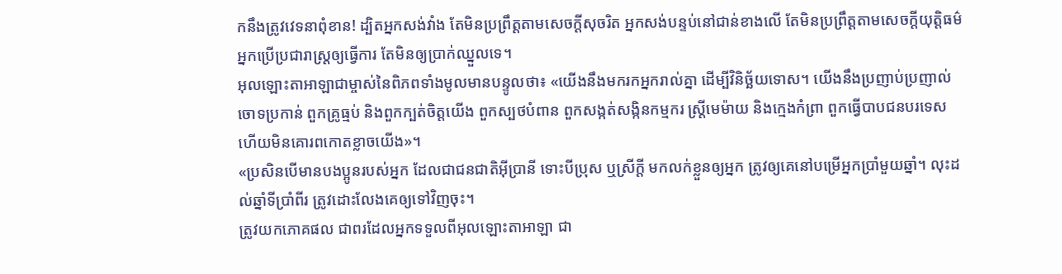កនឹងត្រូវវេទនាពុំខាន! ដ្បិតអ្នកសង់វាំង តែមិនប្រព្រឹត្តតាមសេចក្ដីសុចរិត អ្នកសង់បន្ទប់នៅជាន់ខាងលើ តែមិនប្រព្រឹត្តតាមសេចក្ដីយុត្តិធម៌ អ្នកប្រើប្រជារាស្ត្រឲ្យធ្វើការ តែមិនឲ្យប្រាក់ឈ្នួលទេ។
អុលឡោះតាអាឡាជាម្ចាស់នៃពិភពទាំងមូលមានបន្ទូលថា៖ «យើងនឹងមករកអ្នករាល់គ្នា ដើម្បីវិនិច្ឆ័យទោស។ យើងនឹងប្រញាប់ប្រញាល់ចោទប្រកាន់ ពួកគ្រូធ្មប់ និងពួកក្បត់ចិត្តយើង ពួកស្បថបំពាន ពួកសង្កត់សង្កិនកម្មករ ស្ត្រីមេម៉ាយ និងក្មេងកំព្រា ពួកធ្វើបាបជនបរទេស ហើយមិនគោរពកោតខ្លាចយើង»។
«ប្រសិនបើមានបងប្អូនរបស់អ្នក ដែលជាជនជាតិអ៊ីប្រានី ទោះបីប្រុស ឬស្រីក្តី មកលក់ខ្លួនឲ្យអ្នក ត្រូវឲ្យគេនៅបម្រើអ្នកប្រាំមួយឆ្នាំ។ លុះដល់ឆ្នាំទីប្រាំពីរ ត្រូវដោះលែងគេឲ្យទៅវិញចុះ។
ត្រូវយកភោគផល ជាពរដែលអ្នកទទួលពីអុលឡោះតាអាឡា ជា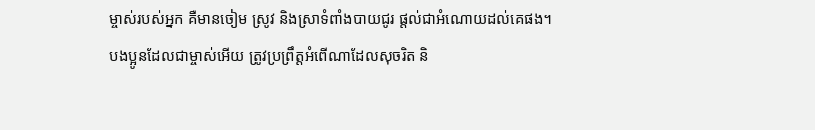ម្ចាស់របស់អ្នក គឺមានចៀម ស្រូវ និងស្រាទំពាំងបាយជូរ ផ្តល់ជាអំណោយដល់គេផង។
បងប្អូនដែលជាម្ចាស់អើយ ត្រូវប្រព្រឹត្ដអំពើណាដែលសុចរិត និ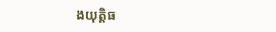ងយុត្ដិធ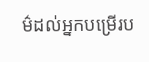ម៌ដល់អ្នកបម្រើរប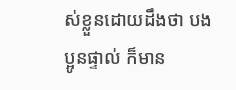ស់ខ្លួនដោយដឹងថា បងប្អូនផ្ទាល់ ក៏មាន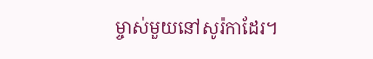ម្ចាស់មួយនៅសូរ៉កាដែរ។